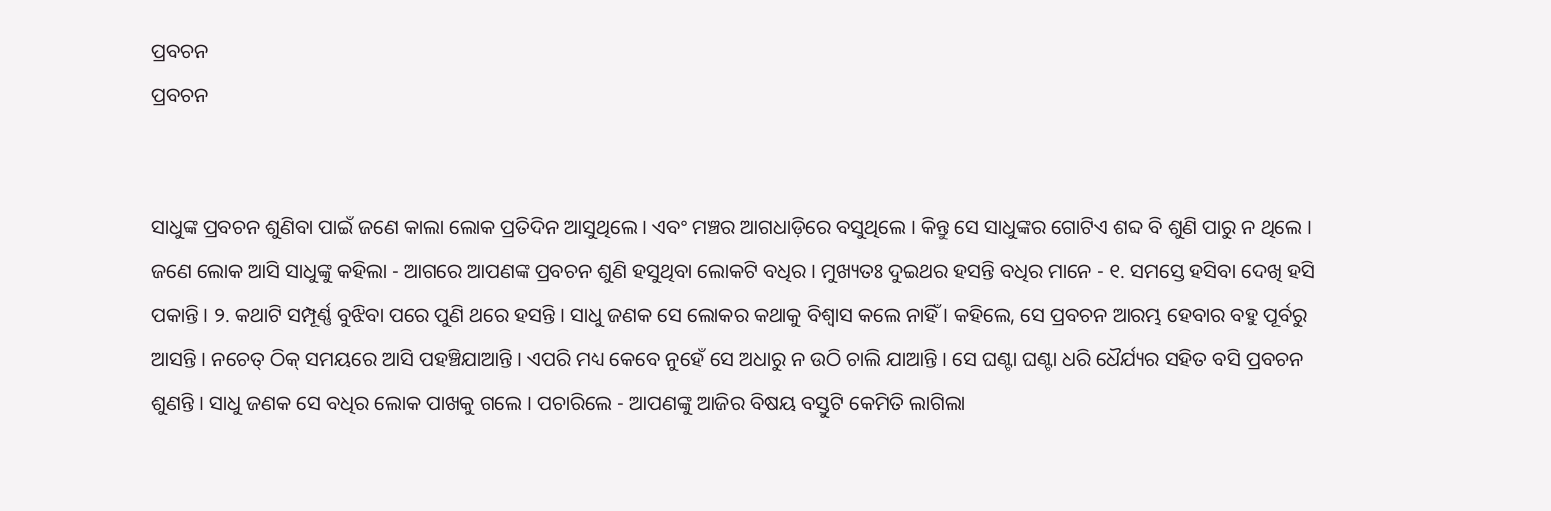ପ୍ରବଚନ
ପ୍ରବଚନ


ସାଧୁଙ୍କ ପ୍ରବଚନ ଶୁଣିବା ପାଇଁ ଜଣେ କାଲା ଲୋକ ପ୍ରତିଦିନ ଆସୁଥିଲେ । ଏବଂ ମଞ୍ଚର ଆଗଧାଡ଼ିରେ ବସୁଥିଲେ । କିନ୍ତୁ ସେ ସାଧୁଙ୍କର ଗୋଟିଏ ଶବ୍ଦ ବି ଶୁଣି ପାରୁ ନ ଥିଲେ । ଜଣେ ଲୋକ ଆସି ସାଧୁଙ୍କୁ କହିଲା - ଆଗରେ ଆପଣଙ୍କ ପ୍ରବଚନ ଶୁଣି ହସୁଥିବା ଲୋକଟି ବଧିର । ମୁଖ୍ୟତଃ ଦୁଇଥର ହସନ୍ତି ବଧିର ମାନେ - ୧. ସମସ୍ତେ ହସିବା ଦେଖି ହସି ପକାନ୍ତି । ୨. କଥାଟି ସମ୍ପୂର୍ଣ୍ଣ ବୁଝିବା ପରେ ପୁଣି ଥରେ ହସନ୍ତି । ସାଧୁ ଜଣକ ସେ ଲୋକର କଥାକୁ ବିଶ୍ବାସ କଲେ ନାହିଁ । କହିଲେ, ସେ ପ୍ରବଚନ ଆରମ୍ଭ ହେବାର ବହୁ ପୂର୍ବରୁ ଆସନ୍ତି । ନଚେତ୍ ଠିକ୍ ସମୟରେ ଆସି ପହଞ୍ଚିଯାଆନ୍ତି । ଏପରି ମଧ୍ୟ କେବେ ନୁହେଁ ସେ ଅଧାରୁ ନ ଉଠି ଚାଲି ଯାଆନ୍ତି । ସେ ଘଣ୍ଟା ଘଣ୍ଟା ଧରି ଧୈର୍ଯ୍ୟର ସହିତ ବସି ପ୍ରବଚନ ଶୁଣନ୍ତି । ସାଧୁ ଜଣକ ସେ ବଧିର ଲୋକ ପାଖକୁ ଗଲେ । ପଚାରିଲେ - ଆପଣଙ୍କୁ ଆଜିର ବିଷୟ ବସ୍ତୁଟି କେମିତି ଲାଗିଲା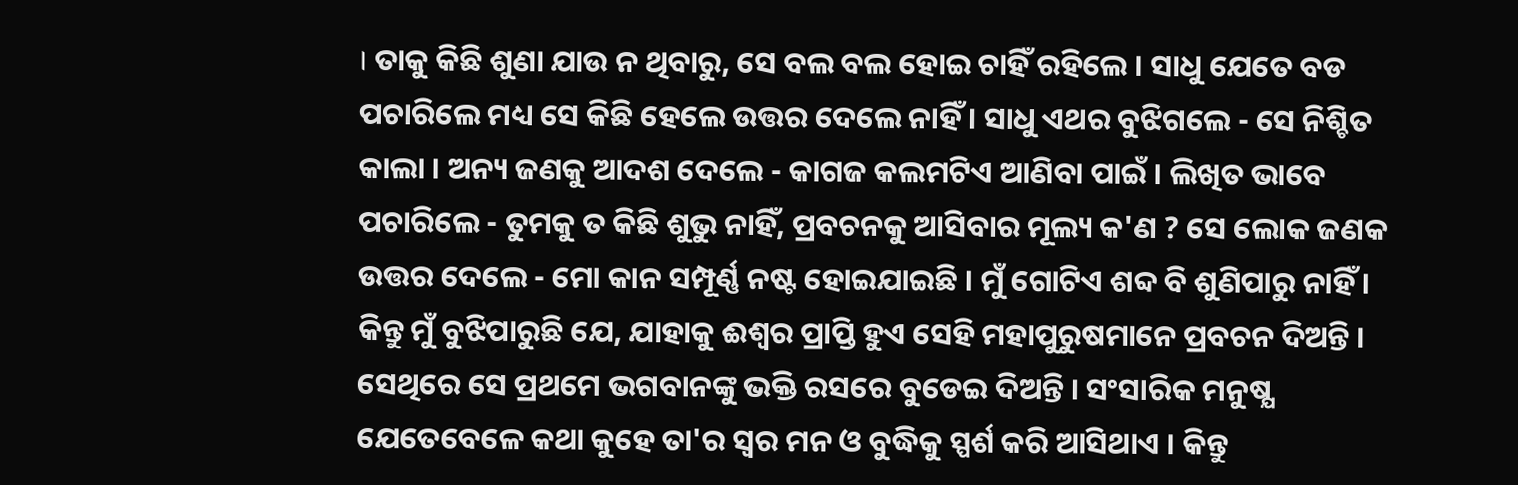। ତାକୁ କିଛି ଶୁଣା ଯାଉ ନ ଥିବାରୁ, ସେ ବଲ ବଲ ହୋଇ ଚାହିଁ ରହିଲେ । ସାଧୁ ଯେତେ ବଡ ପଚାରିଲେ ମଧ୍ୟ ସେ କିଛି ହେଲେ ଉତ୍ତର ଦେଲେ ନାହିଁ । ସାଧୁ ଏଥର ବୁଝିଗଲେ - ସେ ନିଶ୍ଚିତ କାଲା । ଅନ୍ୟ ଜଣକୁ ଆଦଶ ଦେଲେ - କାଗଜ କଲମଟିଏ ଆଣିବା ପାଇଁ । ଲିଖିତ ଭାବେ ପଚାରିଲେ - ତୁମକୁ ତ କିଛି ଶୁଭୁ ନାହିଁ, ପ୍ରବଚନକୁ ଆସିବାର ମୂଲ୍ୟ କ'ଣ ? ସେ ଲୋକ ଜଣକ ଉତ୍ତର ଦେଲେ - ମୋ କାନ ସମ୍ପୂର୍ଣ୍ଣ ନଷ୍ଟ ହୋଇଯାଇଛି । ମୁଁ ଗୋଟିଏ ଶବ୍ଦ ବି ଶୁଣିପାରୁ ନାହିଁ । କିନ୍ତୁ ମୁଁ ବୁଝିପାରୁଛି ଯେ, ଯାହାକୁ ଈଶ୍ୱର ପ୍ରାପ୍ତି ହୁଏ ସେହି ମହାପୁରୁଷମାନେ ପ୍ରବଚନ ଦିଅନ୍ତି । ସେଥିରେ ସେ ପ୍ରଥମେ ଭଗବାନଙ୍କୁ ଭକ୍ତି ରସରେ ବୁଡେଇ ଦିଅନ୍ତି । ସଂସାରିକ ମନୁଷ୍ଯ ଯେତେବେଳେ କଥା କୁହେ ତା'ର ସ୍ୱର ମନ ଓ ବୁଦ୍ଧିକୁ ସ୍ପର୍ଶ କରି ଆସିଥାଏ । କିନ୍ତୁ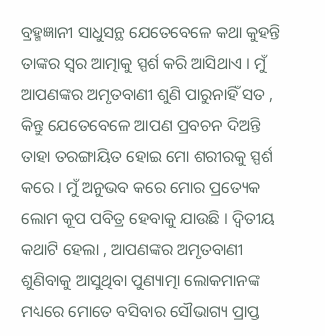ବ୍ରହ୍ମଜ୍ଞାନୀ ସାଧୁସନ୍ଥ ଯେତେବେଳେ କଥା କୁହନ୍ତି ତାଙ୍କର ସ୍ୱର ଆତ୍ମାକୁ ସ୍ପର୍ଶ କରି ଆସିଥାଏ । ମୁଁ ଆପଣଙ୍କର ଅମୃତବାଣୀ ଶୁଣି ପାରୁନାହିଁ ସତ , କିନ୍ତୁ ଯେତେବେଳେ ଆପଣ ପ୍ରବଚନ ଦିଅନ୍ତି ତାହା ତରଙ୍ଗାୟିତ ହୋଇ ମୋ ଶରୀରକୁ ସ୍ପର୍ଶ କରେ । ମୁଁ ଅନୁଭବ କରେ ମୋର ପ୍ରତ୍ୟେକ ଲୋମ କୂପ ପବିତ୍ର ହେବାକୁ ଯାଉଛି । ଦ୍ବିତୀୟ କଥାଟି ହେଲା , ଆପଣଙ୍କର ଅମୃତବାଣୀ ଶୁଣିବାକୁ ଆସୁଥିବା ପୁଣ୍ୟାତ୍ମା ଲୋକମାନଙ୍କ ମଧ୍ୟରେ ମୋତେ ବସିବାର ସୌଭାଗ୍ୟ ପ୍ରାପ୍ତ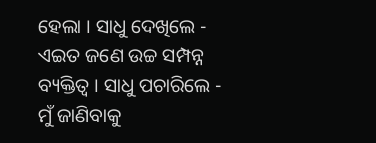ହେଲା । ସାଧୁ ଦେଖିଲେ - ଏଇତ ଜଣେ ଉଚ୍ଚ ସମ୍ପନ୍ନ ବ୍ୟକ୍ତିତ୍ବ । ସାଧୁ ପଚାରିଲେ - ମୁଁ ଜାଣିବାକୁ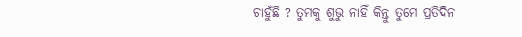ଚାହୁଁଛି ? ତୁମକୁ ଶୁଭୁ ନାହିଁ କିନ୍ତୁ ତୁମେ ପ୍ରତିଦିନ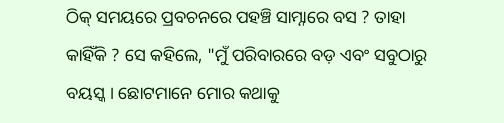ଠିକ୍ ସମୟରେ ପ୍ରବଚନରେ ପହଞ୍ଚି ସାମ୍ନାରେ ବସ ? ତାହା କାହିଁକି ? ସେ କହିଲେ, "ମୁଁ ପରିବାରରେ ବଡ଼ ଏବଂ ସବୁଠାରୁ ବୟସ୍କ । ଛୋଟମାନେ ମୋର କଥାକୁ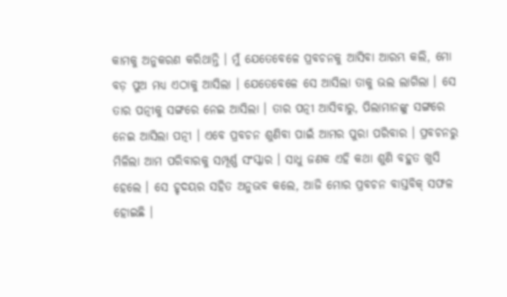କାମକୁ ଅନୁକରଣ କରିଥାନ୍ତି । ମୁଁ ଯେତେବେଳେ ପ୍ରବଚନକୁ ଆସିବା ଆରମ୍ଭ କଲି, ମୋ ବଡ଼ ପୁଅ ମଧ୍ୟ ଏଠାକୁ ଆସିଲା । ଯେତେବେଳେ ସେ ଆସିଲା ତାକୁ ଭଲ ଲାଗିଲା । ସେ ତାର ପତ୍ନୀକୁ ସଙ୍ଗରେ ନେଇ ଆସିଲା । ତାର ପତ୍ନୀ ଆସିବାରୁ, ପିଲାମାନଙ୍କୁ ସଙ୍ଗରେ ନେଇ ଆସିଲା ପତ୍ନୀ । ଏବେ ପ୍ରବଚନ ଶୁଣିବା ପାଇଁ ଆମର ପୁରା ପରିବାର । ପ୍ରବଚନରୁ ମିଳିଲା ଆମ ପରିବାରକୁ ସମ୍ପୂର୍ଣ୍ଣ ସଂସ୍କାର । ସାଧୁ ଜଣକ ଏହି କଥା ଶୁଣି ବହୁତ ଖୁସି ହେଲେ । ସେ ହୃଦୟର ସହିତ ଅନୁଭବ କଲେ, ଆଜି ମୋର ପ୍ରବଚନ ବାସ୍ତବିକ୍ ସଫଳ ହୋଇଛି ।